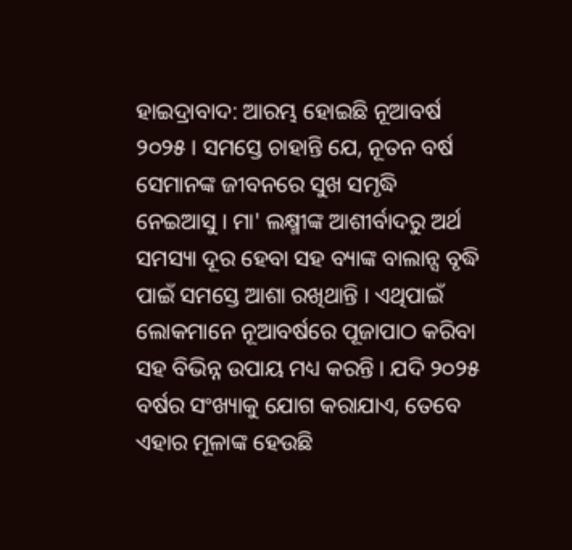ହାଇଦ୍ରାବାଦ: ଆରମ୍ଭ ହୋଇଛି ନୂଆବର୍ଷ ୨୦୨୫ । ସମସ୍ତେ ଚାହାନ୍ତି ଯେ, ନୂତନ ବର୍ଷ ସେମାନଙ୍କ ଜୀବନରେ ସୁଖ ସମୃଦ୍ଧି ନେଇଆସୁ । ମା' ଲକ୍ଷ୍ମୀଙ୍କ ଆଶୀର୍ବାଦରୁ ଅର୍ଥ ସମସ୍ୟା ଦୂର ହେବା ସହ ବ୍ୟାଙ୍କ ବାଲାନ୍ସ ବୃଦ୍ଧି ପାଇଁ ସମସ୍ତେ ଆଶା ରଖିଥାନ୍ତି । ଏଥିପାଇଁ ଲୋକମାନେ ନୂଆବର୍ଷରେ ପୂଜାପାଠ କରିବା ସହ ବିଭିନ୍ନ ଉପାୟ ମଧ୍ୟ କରନ୍ତି । ଯଦି ୨୦୨୫ ବର୍ଷର ସଂଖ୍ୟାକୁ ଯୋଗ କରାଯାଏ, ତେବେ ଏହାର ମୂଳାଙ୍କ ହେଉଛି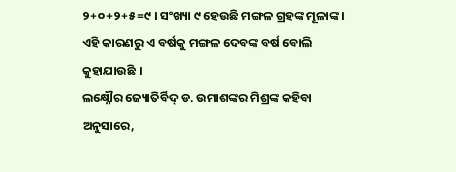୨+୦+୨+୫=୯ । ସଂଖ୍ୟା ୯ ହେଉଛି ମଙ୍ଗଳ ଗ୍ରହଙ୍କ ମୂଳାଙ୍କ । ଏହି କାରଣରୁ ଏ ବର୍ଷକୁ ମଙ୍ଗଳ ଦେବଙ୍କ ବର୍ଷ ବୋଲି କୁହାଯାଉଛି ।
ଲକ୍ଷ୍ନୌର ଜ୍ୟୋତିର୍ବିଦ୍ ଡ. ଉମାଶଙ୍କର ମିଶ୍ରଙ୍କ କହିବା ଅନୁସାରେ,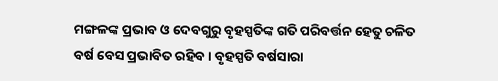ମଙ୍ଗଳଙ୍କ ପ୍ରଭାବ ଓ ଦେବଗୁରୁ ବୃହସ୍ପତିଙ୍କ ଗତି ପରିବର୍ତ୍ତନ ହେତୁ ଚଳିତ ବର୍ଷ ବେସ ପ୍ରଭାବିତ ରହିବ । ବୃହସ୍ପତି ବର୍ଷସାରା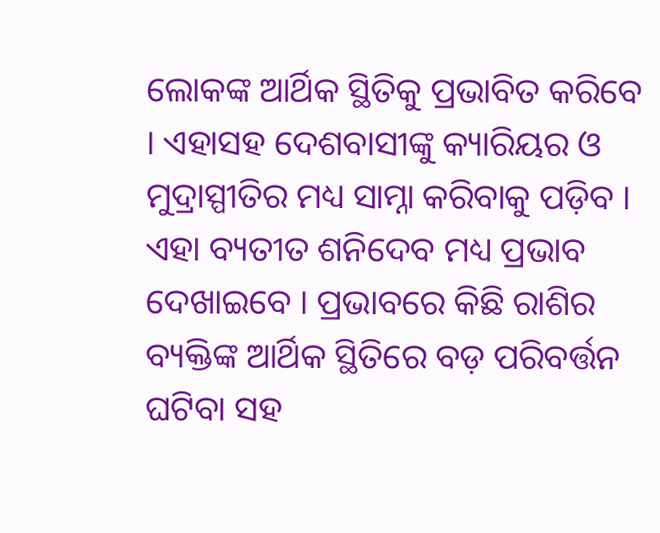ଲୋକଙ୍କ ଆର୍ଥିକ ସ୍ଥିତିକୁ ପ୍ରଭାବିତ କରିବେ । ଏହାସହ ଦେଶବାସୀଙ୍କୁ କ୍ୟାରିୟର ଓ ମୁଦ୍ରାସ୍ପୀତିର ମଧ୍ୟ ସାମ୍ନା କରିବାକୁ ପଡ଼ିବ । ଏହା ବ୍ୟତୀତ ଶନିଦେବ ମଧ୍ୟ ପ୍ରଭାବ ଦେଖାଇବେ । ପ୍ରଭାବରେ କିଛି ରାଶିର ବ୍ୟକ୍ତିଙ୍କ ଆର୍ଥିକ ସ୍ଥିତିରେ ବଡ଼ ପରିବର୍ତ୍ତନ ଘଟିବା ସହ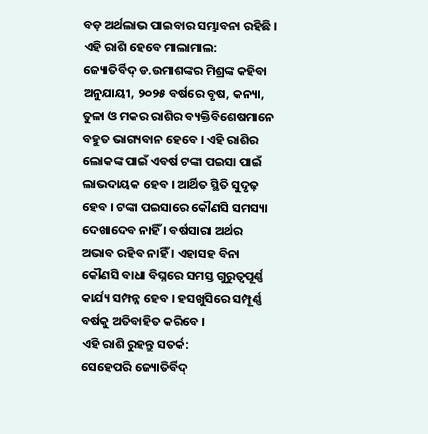ବଡ଼ ଅର୍ଥଲାଭ ପାଇବାର ସମ୍ଭାବନା ରହିଛି ।
ଏହି ରାଶି ହେବେ ମାଲାମାଲ:
ଜ୍ୟୋତିର୍ବିଦ୍ ଡ.ଉମାଶଙ୍କର ମିଶ୍ରଙ୍କ କହିବା ଅନୁଯାୟୀ, ୨୦୨୫ ବର୍ଷରେ ବୃଷ, କନ୍ୟା, ତୁଳା ଓ ମକର ରାଶିର ବ୍ୟକ୍ତିବିଶେଷମାନେ ବହୁତ ଭାଗ୍ୟବାନ ହେବେ । ଏହି ରାଶିର ଲୋକଙ୍କ ପାଇଁ ଏବର୍ଷ ଟଙ୍କା ପଇସା ପାଇଁ ଲାଭଦାୟକ ହେବ । ଆର୍ଥିତ ସ୍ଥିତି ସୁଦୃଢ଼ ହେବ । ଟଙ୍କା ପଇସାରେ କୌଣସି ସମସ୍ୟା ଦେଖାଦେବ ନାହିଁ । ବର୍ଷସାରା ଅର୍ଥର ଅଭାବ ରହିବ ନାହିଁ । ଏହାସହ ବିନା କୌଣସି ବାଧା ବିଘ୍ନରେ ସମସ୍ତ ଗୁରୁତ୍ବପୂର୍ଣ୍ଣ କାର୍ଯ୍ୟ ସମ୍ପନ୍ନ ହେବ । ହସଖୁସିରେ ସମ୍ପୂର୍ଣ୍ଣ ବର୍ଷକୁ ଅତିବାହିତ କରିବେ ।
ଏହି ରାଶି ରୁହନ୍ତୁ ସତର୍କ:
ସେହେପରି ଜ୍ୟୋତିର୍ବିଦ୍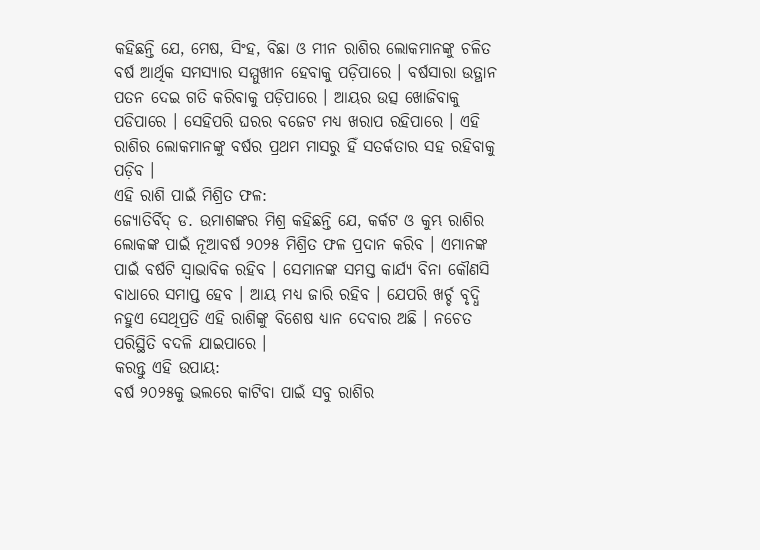କହିଛନ୍ତି ଯେ, ମେଷ, ସିଂହ, ବିଛା ଓ ମୀନ ରାଶିର ଲୋକମାନଙ୍କୁ ଚଳିତ ବର୍ଷ ଆର୍ଥିକ ସମସ୍ୟାର ସମ୍ମୁଖୀନ ହେବାକୁ ପଡ଼ିପାରେ । ବର୍ଷସାରା ଉତ୍ଥାନ ପତନ ଦେଇ ଗତି କରିବାକୁ ପଡ଼ିପାରେ । ଆୟର ଉତ୍ସ ଖୋଜିବାକୁ ପଡିପାରେ । ସେହିପରି ଘରର ବଜେଟ ମଧ୍ୟ ଖରାପ ରହିପାରେ । ଏହି ରାଶିର ଲୋକମାନଙ୍କୁ ବର୍ଷର ପ୍ରଥମ ମାସରୁ ହିଁ ସତର୍କତାର ସହ ରହିବାକୁ ପଡ଼ିବ ।
ଏହି ରାଶି ପାଇଁ ମିଶ୍ରିତ ଫଳ:
ଜ୍ୟୋତିର୍ବିଦ୍ ଡ. ଉମାଶଙ୍କର ମିଶ୍ର କହିଛନ୍ତି ଯେ, କର୍କଟ ଓ କୁମ୍ଭ ରାଶିର ଲୋକଙ୍କ ପାଇଁ ନୂଆବର୍ଷ ୨୦୨୫ ମିଶ୍ରିତ ଫଳ ପ୍ରଦାନ କରିବ । ଏମାନଙ୍କ ପାଇଁ ବର୍ଷଟି ସ୍ବାଭାବିକ ରହିବ । ସେମାନଙ୍କ ସମସ୍ତ କାର୍ଯ୍ୟ ବିନା କୌଣସି ବାଧାରେ ସମାପ୍ତ ହେବ । ଆୟ ମଧ୍ୟ ଜାରି ରହିବ । ଯେପରି ଖର୍ଚ୍ଚ ବୃଦ୍ଧି ନହୁଏ ସେଥିପ୍ରତି ଏହି ରାଶିଙ୍କୁ ବିଶେଷ ଧ୍ୟାନ ଦେବାର ଅଛି । ନଚେତ ପରିସ୍ଥିତି ବଦଳି ଯାଇପାରେ ।
କରନ୍ତୁ ଏହି ଉପାୟ:
ବର୍ଷ ୨୦୨୫କୁ ଭଲରେ କାଟିବା ପାଇଁ ସବୁ ରାଶିର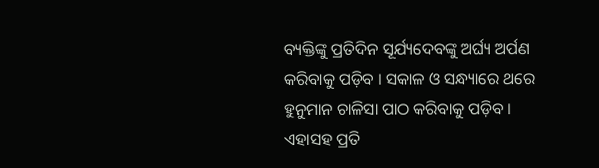ବ୍ୟକ୍ତିଙ୍କୁ ପ୍ରତିଦିନ ସୂର୍ଯ୍ୟଦେବଙ୍କୁ ଅର୍ଘ୍ୟ ଅର୍ପଣ କରିବାକୁ ପଡ଼ିବ । ସକାଳ ଓ ସନ୍ଧ୍ୟାରେ ଥରେ ହୁନୁମାନ ଚାଳିସା ପାଠ କରିବାକୁ ପଡ଼ିବ । ଏହାସହ ପ୍ରତି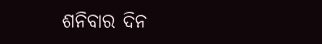ଶନିବାର ଦିନ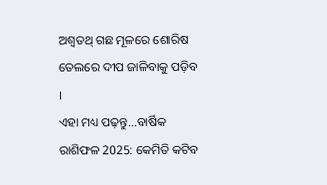ଅଶ୍ବତଥ୍ ଗଛ ମୂଳରେ ଶୋରିଷ ତେଲରେ ଦୀପ ଜାଳିବାକୁ ପଡ଼ିବ ।
ଏହା ମଧ୍ୟ ପଢ଼ନ୍ତୁ...ବାର୍ଷିକ ରାଶିଫଳ 2025: କେମିତି କଟିବ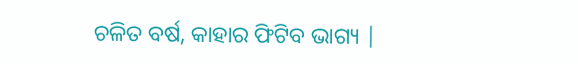ଚଳିତ ବର୍ଷ, କାହାର ଫିଟିବ ଭାଗ୍ୟ |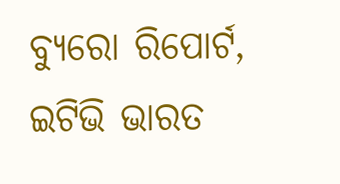ବ୍ୟୁରୋ ରିପୋର୍ଟ, ଇଟିଭି ଭାରତ